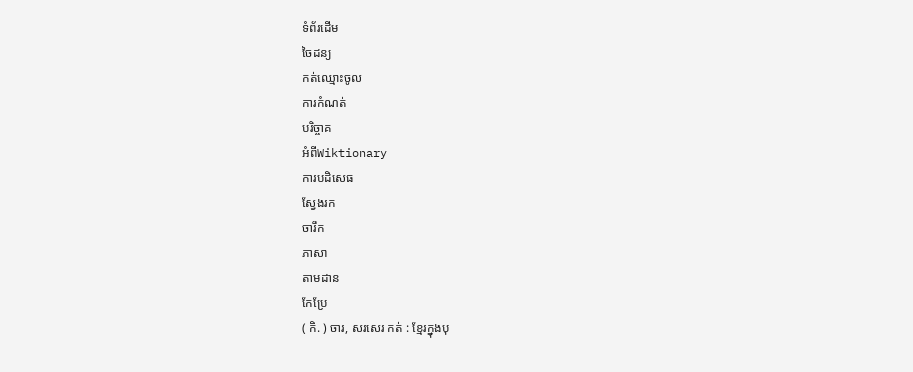ទំព័រដើម
ចៃដន្យ
កត់ឈ្មោះចូល
ការកំណត់
បរិច្ចាគ
អំពីWiktionary
ការបដិសេធ
ស្វែងរក
ចារឹក
ភាសា
តាមដាន
កែប្រែ
( កិ. ) ចារ, សរសេរ កត់ : ខ្មែរក្នុងបុ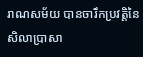រាណសម័យ បានចារឹកប្រវត្តិនៃសិលាប្រាសា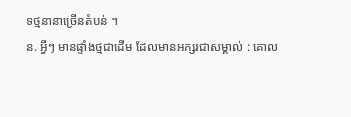ទថ្មនានាច្រើនតំបន់ ។
ន. អ្វីៗ មានផ្ទាំងថ្មជាដើម ដែលមានអក្សរជាសម្គាល់ : គោល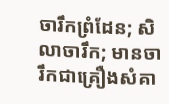ចារឹកព្រំដែន; សិលាចារឹក; មានចារឹកជាគ្រឿងសំគា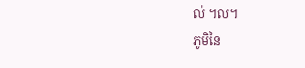ល់ ។ល។
ភូមិនៃ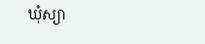ឃុំស្យា